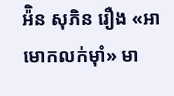អ៉ិន សុភិន រឿង «អាមោកលក់ម៉ាំ» មា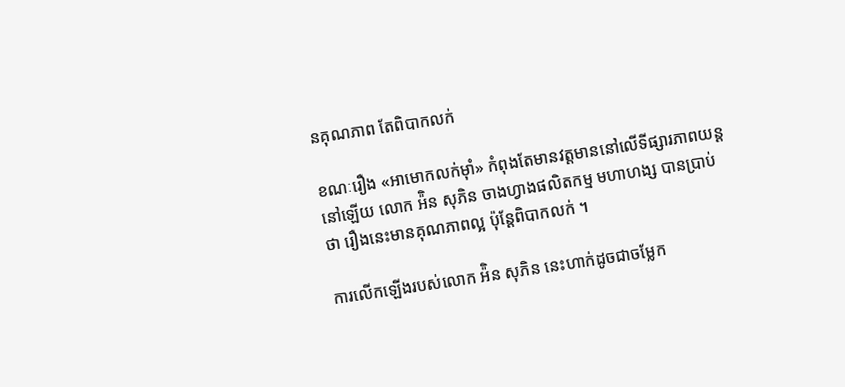នគុណភាព តែពិបាកលក់

ខណៈរឿង «អាមោកលក់ម៉ាំ» កំពុងតែមានវត្ដមាននៅលើទីផ្សារភាពយន្ដនៅឡើយ លោក អ៉ិន សុភិន ចាងហ្វាងផលិតកម្ម មហាហង្ស បានប្រាប់ថា រឿងនេះមានគុណភាពល្អ ប៉ុន្ដែពិបាកលក់ ។

ការលើកឡើងរបស់លោក អ៉ិន សុភិន នេះហាក់ដូចជាចម្លែក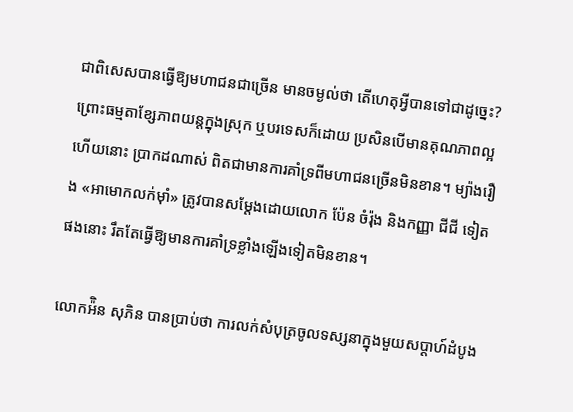ជាពិសេសបានធ្វើឱ្យមហាជនជាច្រើន មានចម្ងល់ថា តើហេតុអ្វីបានទៅជាដូច្នេះ? ព្រោះធម្មតាខ្សែភាពយន្ដក្នុងស្រុក ឬបរទេសក៏ដោយ ប្រសិនបើមានគុណភាពល្អហើយនោះ ប្រាកដណាស់ ពិតជាមានការគាំទ្រពីមហាជនច្រើនមិនខាន។ ម្យ៉ាងរឿង «អាមោកលក់ម៉ាំ» ត្រូវបានសម្ដែងដោយលោក ប៉ែន ចំរ៉ុង និងកញ្ញា ជីជី ទៀតផងនោះ រឹតតែធ្វើឱ្យមានការគាំទ្រខ្លាំងឡើងទៀតមិនខាន។

លោកអ៉ិន សុភិន បានប្រាប់ថា ការលក់សំបុត្រចូលទស្សនាក្នុងមួយសប្ដាហ៍ដំបូង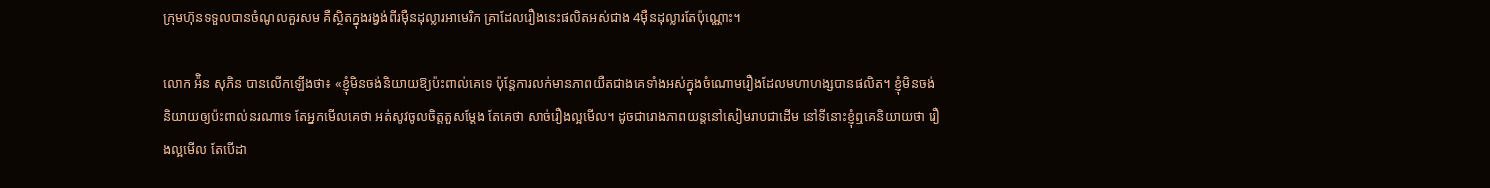ក្រុមហ៊ុនទទួលបានចំណូលគួរសម គឺស្ថិតក្នុងរង្វង់ពីរម៉ឺនដុល្លារអាមេរិក គ្រាដែលរឿងនេះផលិតអស់ជាង 4ម៉ឺនដុល្លារតែប៉ុណ្ណោះ។

លោក អ៉ិន សុភិន បានលើកឡើងថា៖ «ខ្ញុំមិនចង់និយាយឱ្យប៉ះពាល់គេទេ ប៉ុន្ដែការលក់មានភាពយឺតជាងគេទាំងអស់ក្នុងចំណោមរឿងដែលមហាហង្សបានផលិត។ ខ្ញុំមិនចង់និយាយឲ្យប៉ះពាល់នរណាទេ តែអ្នកមើលគេថា អត់សូវចូលចិត្ដតួសម្ដែង តែគេថា សាច់រឿងល្អមើល។ ដូចជារោងភាពយន្តនៅសៀមរាបជាដើម នៅទីនោះខ្ញុំឮគេនិយាយថា រឿងល្អមើល តែបើដា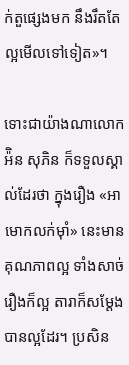ក់តួផ្សេងមក នឹងរឹតតែល្អមើលទៅទៀត»។

ទោះជាយ៉ាងណាលោក អ៉ិន សុភិន ក៏ទទួលស្គាល់ដែរថា ក្នុងរឿង «អាមោកលក់ម៉ាំ» នេះមានគុណភាពល្អ ទាំងសាច់រឿងក៏ល្អ តារាក៏សម្ដែងបានល្អដែរ។ ប្រសិន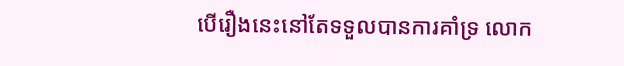បើរឿងនេះនៅតែទទួលបានការគាំទ្រ លោក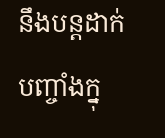នឹងបន្ដដាក់បញ្ចាំងក្នុ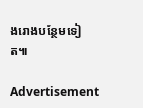ងរោងបន្ថែមទៀត៕

Advertisement